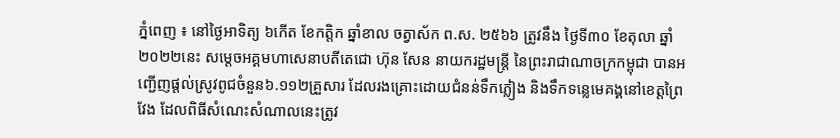ភ្នំពេញ ៖ នៅថ្ងៃអាទិត្យ ៦កើត ខែកត្តិក ឆ្នាំខាល ចត្វាស័ក ព.ស. ២៥៦៦ ត្រូវនឹង ថ្ងៃទី៣០ ខែតុលា ឆ្នាំ២០២២នេះ សម្តេចអគ្គមហាសេនាបតីតេជោ ហ៊ុន សែន នាយករដ្ឋមន្ត្រី នៃព្រះរាជាណាចក្រកម្ពុជា បានអញ្ជើញផ្តល់ស្រូវពូជចំនួន៦.១១២គ្រួសារ ដែលរងគ្រោះដោយជំនន់ទឹកភ្លៀង និងទឹកទន្លេមេគង្គនៅខេត្តព្រៃវែង ដែលពិធីសំណេះសំណាលនេះត្រូវ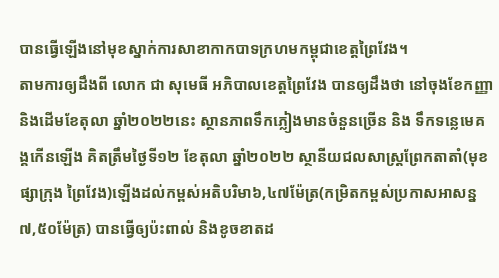បានធ្វើឡើងនៅមុខស្នាក់ការសាខាកាកបាទក្រហមកម្ពុជាខេត្តព្រៃវែង។
តាមការឲ្យដឹងពី លោក ជា សុមេធី អភិបាលខេត្តព្រៃវែង បានឲ្យដឹងថា នៅចុងខែកញ្ញា និងដើមខែតុលា ឆ្នាំ២០២២នេះ ស្ថានភាពទឹកភ្លៀងមានចំនួនច្រើន និង ទឹកទន្លេមេគង្គកើនឡើង គិតត្រឹមថ្ងៃទី១២ ខែតុលា ឆ្នាំ២០២២ ស្ថានីយជលសាស្ត្រព្រែកតាតាំ(មុខផ្សាក្រុង ព្រៃវែង)ឡើងដល់កម្ពស់អតិបរិមា៦,៤៧ម៉ែត្រ(កម្រិតកម្ពស់ប្រកាសអាសន្ន ៧,៥០ម៉ែត្រ) បានធ្វើឲ្យប៉ះពាល់ និងខូចខាតដ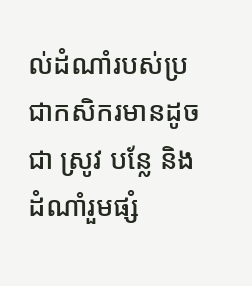ល់ដំណាំរបស់ប្រជាកសិករមានដូចជា ស្រូវ បន្លែ និងដំណាំរួមផ្សំ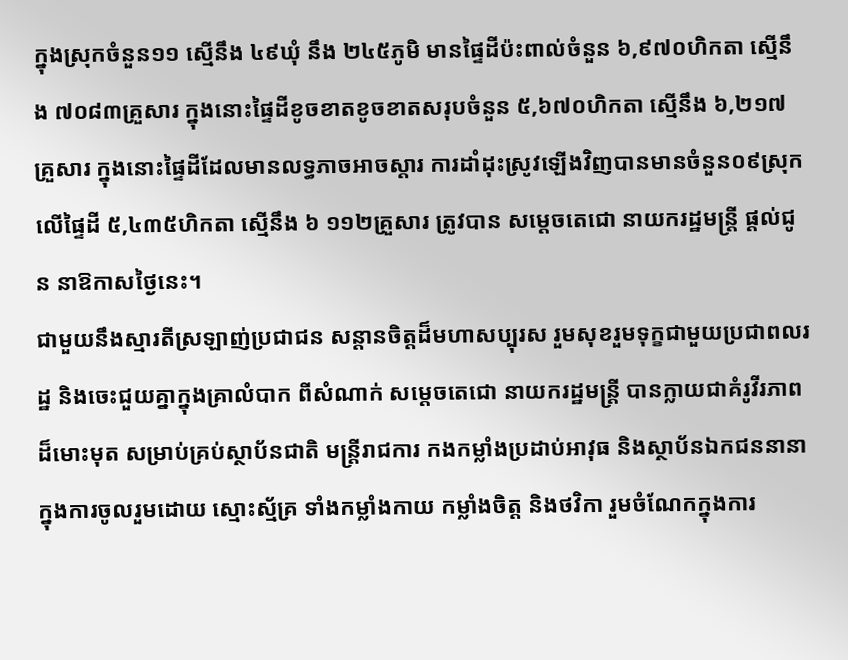ក្នុងស្រុកចំនួន១១ ស្មើនឹង ៤៩ឃុំ នឹង ២៤៥ភូមិ មានផ្ទៃដីប៉ះពាល់ចំនួន ៦,៩៧០ហិកតា ស្មើនឹង ៧០៨៣គ្រួសារ ក្នុងនោះផ្ទៃដីខូចខាតខូចខាតសរុបចំនួន ៥,៦៧០ហិកតា ស្មើនឹង ៦,២១៧គ្រួសារ ក្នុងនោះផ្ទៃដីដែលមានលទ្ធភាចអាចស្តារ ការដាំដុះស្រូវឡើងវិញបានមានចំនួន០៩ស្រុក លើផ្ទៃដី ៥,៤៣៥ហិកតា ស្មើនឹង ៦ ១១២គ្រួសារ ត្រូវបាន សម្តេចតេជោ នាយករដ្ឋមន្ត្រី ផ្ដល់ជូន នាឱកាសថ្ងៃនេះ។
ជាមួយនឹងស្មារតីស្រឡាញ់ប្រជាជន សន្តានចិត្តដ៏មហាសប្បុរស រួមសុខរួមទុក្ខជាមួយប្រជាពលរដ្ឋ និងចេះជួយគ្នាក្នុងគ្រាលំបាក ពីសំណាក់ សម្តេចតេជោ នាយករដ្ឋមន្ត្រី បានក្លាយជាគំរូវីរភាពដ៏មោះមុត សម្រាប់គ្រប់ស្ថាប័នជាតិ មន្ត្រីរាជការ កងកម្លាំងប្រដាប់អាវុធ និងស្ថាប័នឯកជននានា ក្នុងការចូលរួមដោយ ស្មោះស្ម័គ្រ ទាំងកម្លាំងកាយ កម្លាំងចិត្ត និងថវិកា រួមចំណែកក្នុងការ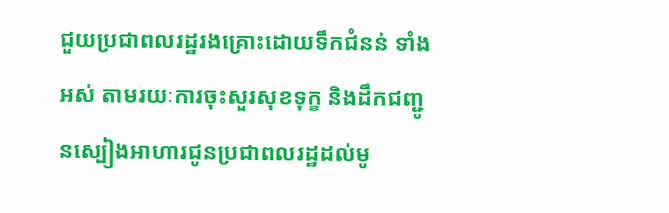ជួយប្រជាពលរដ្ឋរងគ្រោះដោយទឹកជំនន់ ទាំងអស់ តាមរយៈការចុះសួរសុខទុក្ខ និងដឹកជញ្ជូនស្បៀងអាហារជូនប្រជាពលរដ្ឋដល់មូ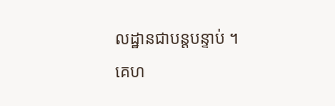លដ្ឋានជាបន្តបន្ទាប់ ។
គេហ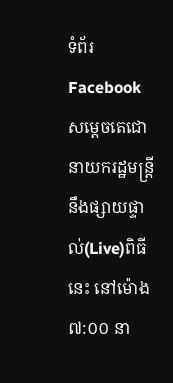ទំព័រ Facebook សម្ដេចតេជោនាយករដ្ឋមន្ត្រី នឹងផ្សាយផ្ទាល់(Live)ពិធីនេះ នៅម៉ោង ៧:០០ នា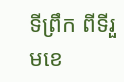ទីព្រឹក ពីទីរួមខេ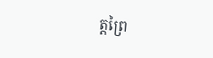ត្តព្រៃ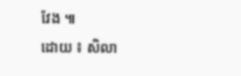វែង ៕
ដោយ ៖ សិលា